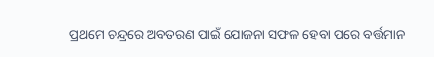ପ୍ରଥମେ ଚନ୍ଦ୍ରରେ ଅବତରଣ ପାଇଁ ଯୋଜନା ସଫଳ ହେବା ପରେ ବର୍ତ୍ତମାନ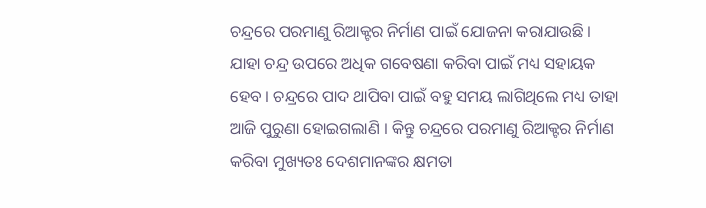ଚନ୍ଦ୍ରରେ ପରମାଣୁ ରିଆକ୍ଟର ନିର୍ମାଣ ପାଇଁ ଯୋଜନା କରାଯାଉଛି । ଯାହା ଚନ୍ଦ୍ର ଉପରେ ଅଧିକ ଗବେଷଣା କରିବା ପାଇଁ ମଧ୍ୟ ସହାୟକ ହେବ । ଚନ୍ଦ୍ରରେ ପାଦ ଥାପିବା ପାଇଁ ବହୁ ସମୟ ଲାଗିଥିଲେ ମଧ୍ୟ ତାହା ଆଜି ପୁରୁଣା ହୋଇଗଲାଣି । କିନ୍ତୁ ଚନ୍ଦ୍ରରେ ପରମାଣୁ ରିଆକ୍ଟର ନିର୍ମାଣ କରିବା ମୁଖ୍ୟତଃ ଦେଶମାନଙ୍କର କ୍ଷମତା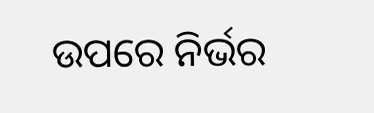ଉପରେ ନିର୍ଭର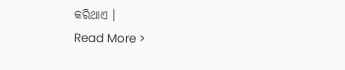କରିଥାଏ ।
Read More >